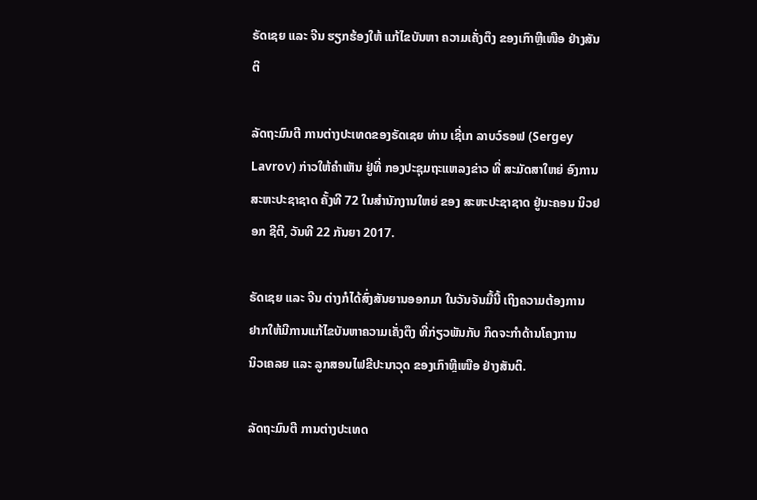ຣັດເຊຍ ແລະ ຈີນ ຮຽກຮ້ອງໃຫ້ ແກ້ໄຂບັນຫາ ຄວາມເຄັ່ງຕຶງ ຂອງເກົາຫຼີເໜືອ ຢ່າງສັນຕິ

ລັດຖະມົນຕີ ການຕ່າງປະເທດຂອງຣັດເຊຍ ທ່ານ ເຊີ່ເກ ລາບວ໌ຣອຟ (Sergey Lavrov) ກ່າວໃຫ້ຄຳເຫັນ ຢູ່ທີ່ ກອງປະຊຸມຖະແຫລງຂ່າວ ທີ່ ສະມັດສາໃຫຍ່ ອົງການ ສະຫະປະຊາຊາດ ຄັ້ງທີ 72 ໃນສຳນັກງານໃຫຍ່ ຂອງ ສະຫະປະຊາຊາດ ຢູ່ນະຄອນ ນິວຢອກ ຊີຕີ, ວັນທີ 22 ກັນຍາ 2017.

ຣັດເຊຍ ແລະ ຈີນ ຕ່າງກໍໄດ້ສົ່ງສັນຍານອອກມາ ໃນວັນຈັນມື້ນີ້ ເຖິງຄວາມຕ້ອງການ
ຢາກໃຫ້ມີການແກ້ໄຂບັນຫາຄວາມເຄັ່ງຕຶງ ທີ່ກ່ຽວພັນກັບ ກິດຈະກຳດ້ານໂຄງການ
ນິວເຄລຍ ແລະ ລູກສອນໄຟຂີປະນາວຸດ ຂອງເກົາຫຼີເໜືອ ຢ່າງສັນຕິ.

ລັດຖະມົນຕີ ການຕ່າງປະເທດ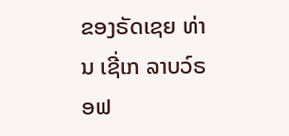ຂອງຣັດເຊຍ ທ່ານ ເຊີ່ເກ ລາບວ໌ຣອຟ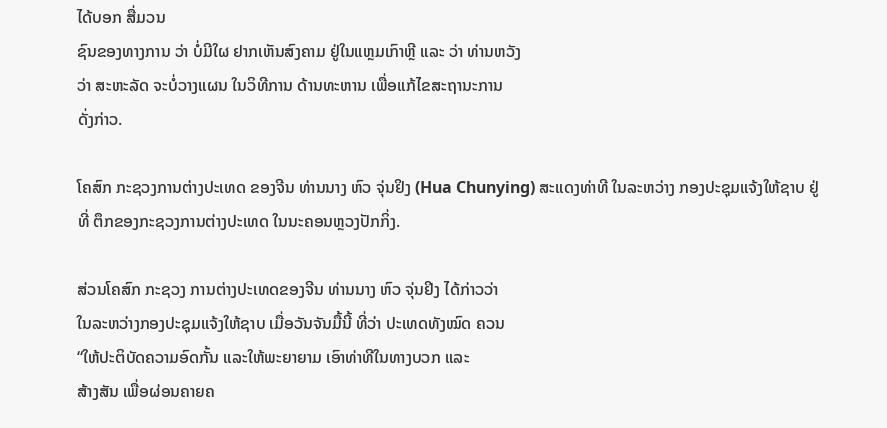ໄດ້ບອກ ສື່ມວນ
ຊົນຂອງທາງການ ວ່າ ບໍ່ມີໃຜ ຢາກເຫັນສົງຄາມ ຢູ່ໃນແຫຼມເກົາຫຼີ ແລະ ວ່າ ທ່ານຫວັງ
ວ່າ ສະຫະລັດ ຈະບໍ່ວາງແຜນ ໃນວິທີການ ດ້ານທະຫານ ເພື່ອແກ້ໄຂສະຖານະການ
ດັ່ງກ່າວ.

ໂຄສົກ ກະຊວງການຕ່າງປະເທດ ຂອງຈີນ ທ່ານນາງ ຫົວ ຈຸ່ນຢິງ (Hua Chunying) ສະແດງທ່າທີ ໃນລະຫວ່າງ ກອງປະຊຸມແຈ້ງໃຫ້ຊາບ ຢູ່ທີ່ ຕຶກຂອງກະຊວງການຕ່າງປະເທດ ໃນນະຄອນຫຼວງປັກກິ່ງ.

ສ່ວນໂຄສົກ ກະຊວງ ການຕ່າງປະເທດຂອງຈີນ ທ່ານນາງ ຫົວ ຈຸ່ນຢິງ ໄດ້ກ່າວວ່າ
ໃນລະຫວ່າງກອງປະຊຸມແຈ້ງໃຫ້ຊາບ ເມື່ອວັນຈັນມື້ນີ້ ທີ່ວ່າ ປະເທດທັງໝົດ ຄວນ
“ໃຫ້ປະຕິບັດຄວາມອົດກັ້ນ ແລະໃຫ້ພະຍາຍາມ ເອົາທ່າທີໃນທາງບວກ ແລະ
ສ້າງສັນ ເພື່ອຜ່ອນຄາຍຄ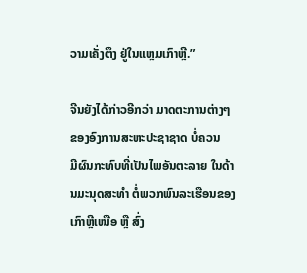ວາມເຄັ່ງຕຶງ ຢູ່ໃນແຫຼມເກົາຫຼີ.”

ຈີນຍັງໄດ້ກ່າວອີກວ່າ ມາດຕະການຕ່າງໆ ຂອງອົງການສະຫະປະຊາຊາດ ບໍ່ຄວນ
ມີຜົນກະທົບທີ່ເປັນໄພອັນຕະລາຍ ໃນດ້ານມະນຸດສະທຳ ຕໍ່ພວກພົນລະເຮືອນຂອງ
ເກົາຫຼີເໜືອ ຫຼື ສົ່ງ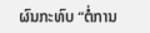ຜົນກະທົບ “ຕໍ່ການ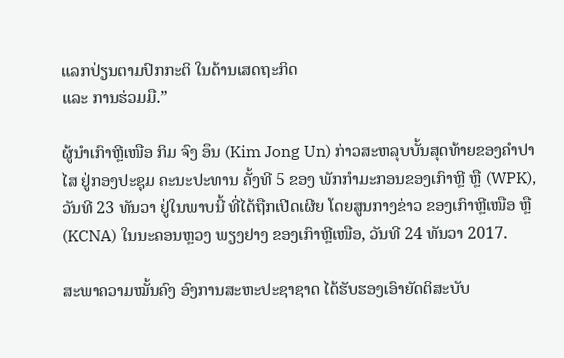ແລກປ່ຽນຕາມປົກກະຕິ ໃນດ້ານເສດຖະກິດ
ແລະ ການຮ່ວມມື.”

ຜູ້ນຳເກົາຫຼີເໜືອ ກິມ ຈົງ ອຶນ (Kim Jong Un) ກ່າວສະຫລຸບບັ້ນສຸດທ້າຍຂອງຄຳປາໄສ ຢູ່ກອງປະຊຸມ ຄະນະປະທານ ຄັ້ງທີ 5 ຂອງ ພັກກຳມະກອນຂອງເກົາຫຼີ ຫຼື (WPK), ວັນທີ 23 ທັນວາ ຢູ່ໃນພາບນີ້ ທີ່ໄດ້ຖືກເປີດເຜີຍ ໂດຍສູນກາງຂ່າວ ຂອງເກົາຫຼີເໜືອ ຫຼື (KCNA) ໃນນະຄອນຫຼວງ ພຽງຢາງ ຂອງເກົາຫຼີເໜືອ, ວັນທີ 24 ທັນວາ 2017.

ສະພາຄວາມໝັ້ນຄົງ ອົງການສະຫະປະຊາຊາດ ໄດ້ຮັບຮອງເອົາຍັດຕິສະບັບ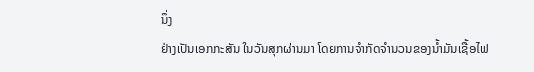ນຶ່ງ
ຢ່າງເປັນເອກກະສັນ ໃນວັນສຸກຜ່ານມາ ໂດຍການຈຳກັດຈຳນວນຂອງນ້ຳມັນເຊື້ອໄຟ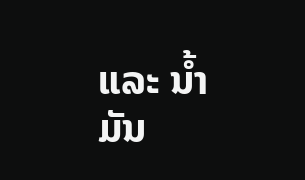ແລະ ນ້ຳມັນ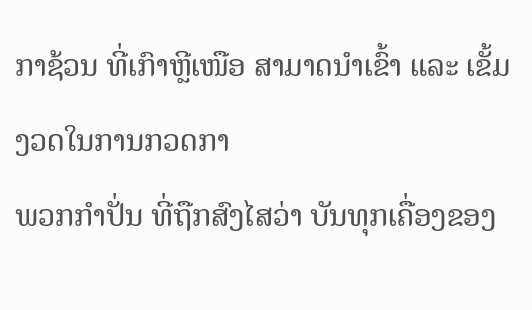ກາຊ້ວນ ທີ່ເກົາຫຼີເໜືອ ສາມາດນຳເຂົ້າ ແລະ ເຂັ້ມງວດໃນການກວດກາ
ພວກກຳປັ່ນ ທີ່ຖືກສົງໄສວ່າ ບັນທຸກເຄື່ອງຂອງ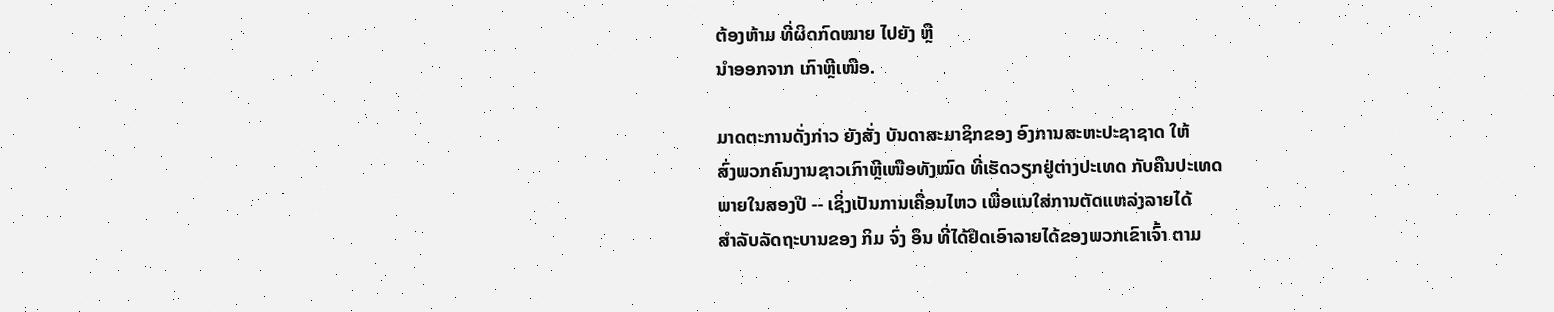ຕ້ອງຫ້າມ ທີ່ຜິດກົດໝາຍ ໄປຍັງ ຫຼື
ນຳອອກຈາກ ເກົາຫຼີເໜືອ.

ມາດຕະການດັ່ງກ່າວ ຍັງສັ່ງ ບັນດາສະມາຊິກຂອງ ອົງການສະຫະປະຊາຊາດ ໃຫ້
ສົ່ງພວກຄົນງານຊາວເກົາຫຼີເໜືອທັງໝົດ ທີ່ເຮັດວຽກຢູ່ຕ່າງປະເທດ ກັບຄືນປະເທດ
ພາຍໃນສອງປີ -- ເຊິ່ງເປັນການເຄື່ອນໄຫວ ເພື່ອແນໃສ່ການຕັດແຫລ່ງລາຍໄດ້
ສຳລັບລັດຖະບານຂອງ ກິມ ຈົ່ງ ອຶນ ທີ່ໄດ້ຢຶດເອົາລາຍໄດ້ຂອງພວກເຂົາເຈົ້າ ຕາມ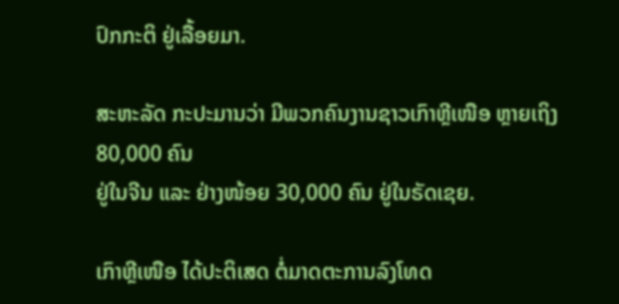ປົກກະຕິ ຢູ່ເລື້ອຍມາ.

ສະຫະລັດ ກະປະມານວ່າ ມີພວກຄົນງານຊາວເກົາຫຼີເໜືອ ຫຼາຍເຖິງ 80,000 ຄົນ
ຢູ່ໃນຈີນ ແລະ ຢ່າງໜ້ອຍ 30,000 ຄົນ ຢູ່ໃນຣັດເຊຍ.

ເກົາຫຼີເໜືອ ໄດ້ປະຕິເສດ ຕໍ່ມາດຕະການລົງໂທດ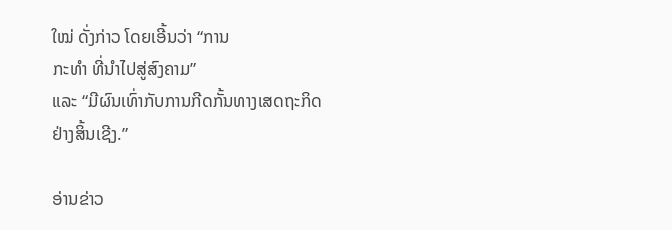ໃໝ່ ດັ່ງກ່າວ ໂດຍເອີ້ນວ່າ “ການ
ກະທຳ ທີ່ນຳໄປສູ່ສົງຄາມ”
ແລະ “ມີຜົນເທົ່າກັບການກີດກັ້ນທາງເສດຖະກິດ
ຢ່າງສິ້ນເຊີງ.”

ອ່ານຂ່າວ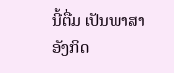ນີ້ຕື່ມ ເປັນພາສາອັງກິດ